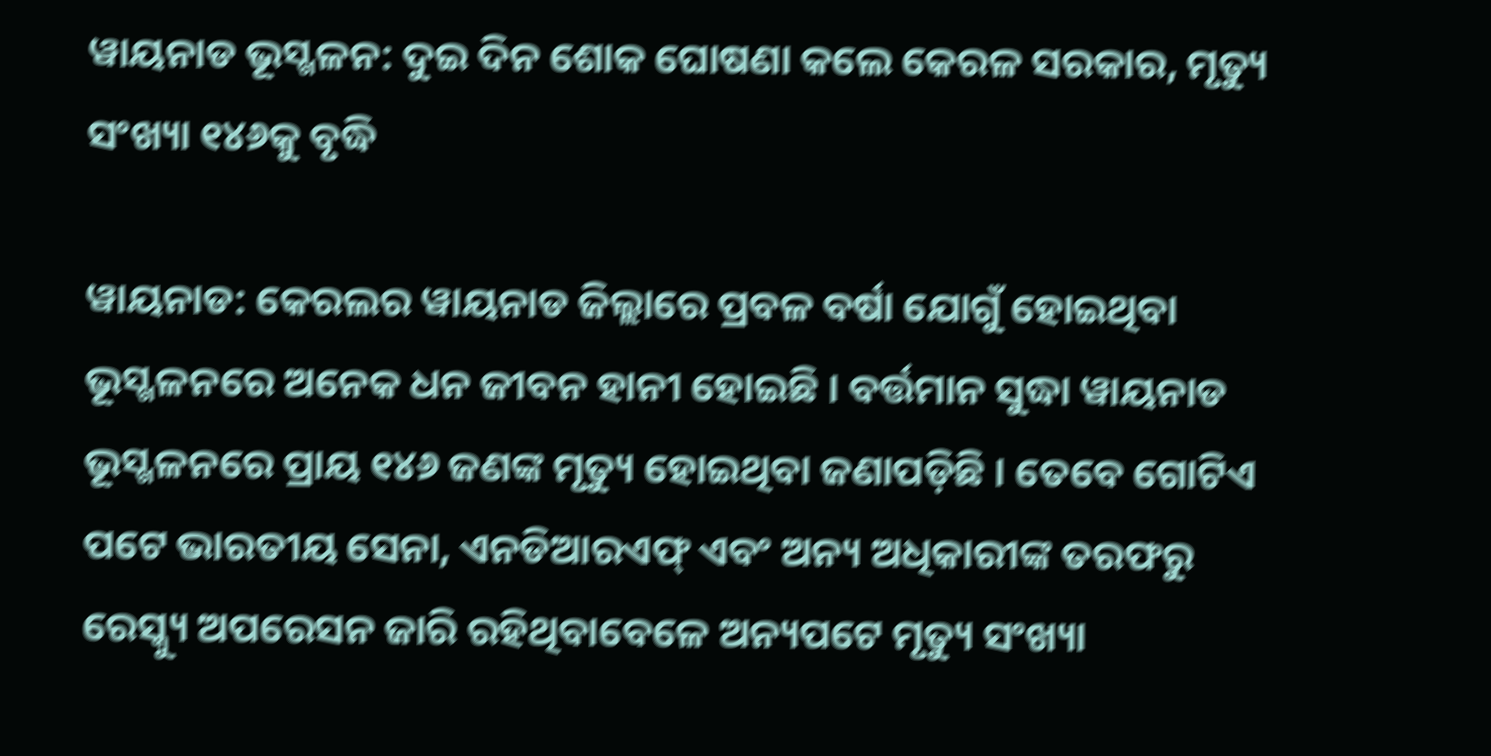ୱାୟନାଡ ଭୂସ୍ଖଳନ: ଦୁଇ ଦିନ ଶୋକ ଘୋଷଣା କଲେ କେରଳ ସରକାର, ମୃତ୍ୟୁ ସଂଖ୍ୟା ୧୪୬କୁ ବୃଦ୍ଧି

ୱାୟନାଡ: କେରଲର ୱାୟନାଡ ଜିଲ୍ଲାରେ ପ୍ରବଳ ବର୍ଷା ଯୋଗୁଁ ହୋଇଥିବା ଭୂସ୍ଖଳନରେ ଅନେକ ଧନ ଜୀବନ ହାନୀ ହୋଇଛି । ବର୍ତ୍ତମାନ ସୁଦ୍ଧା ୱାୟନାଡ ଭୂସ୍ଖଳନରେ ପ୍ରାୟ ୧୪୬ ଜଣଙ୍କ ମୃତ୍ୟୁ ହୋଇଥିବା ଜଣାପଡ଼ିଛି । ତେବେ ଗୋଟିଏ ପଟେ ଭାରତୀୟ ସେନା, ଏନଡିଆରଏଫ୍ ଏବଂ ଅନ୍ୟ ଅଧିକାରୀଙ୍କ ତରଫରୁ ରେସ୍କ୍ୟୁ ଅପରେସନ ଜାରି ରହିଥିବାବେଳେ ଅନ୍ୟପଟେ ମୃତ୍ୟୁ ସଂଖ୍ୟା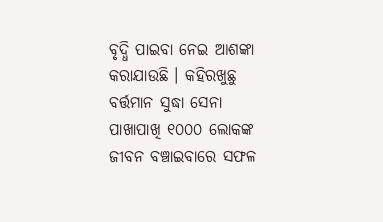ବୃଦ୍ଧି ପାଇବା ନେଇ ଆଶଙ୍କା କରାଯାଉଛି । କହିରଖୁଛୁ ବର୍ତ୍ତମାନ ସୁଦ୍ଧା ସେନା ପାଖାପାଖି ୧୦୦୦ ଲୋକଙ୍କ ଜୀବନ ବଞ୍ଚାଇବାରେ ସଫଳ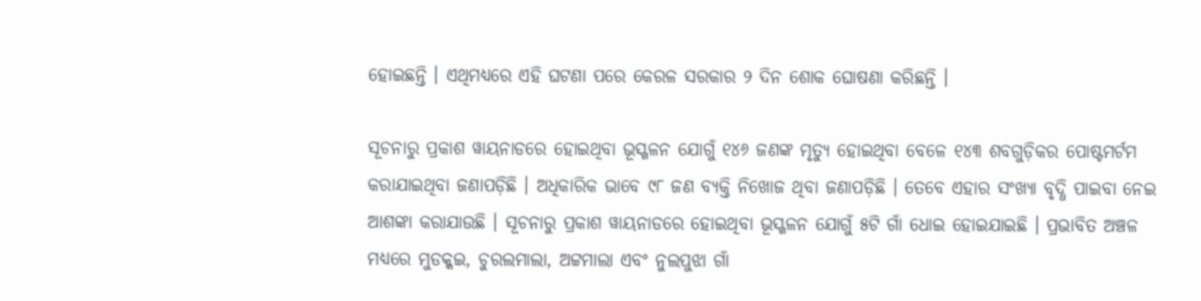ହୋଇଛନ୍ତି । ଏଥିମଧ୍ୟରେ ଏହି ଘଟଣା ପରେ କେରଳ ସରକାର ୨ ଦିନ ଶୋକ ଘୋଷଣା କରିଛନ୍ତି ।

ସୂଚନାରୁ ପ୍ରକାଶ ୱାୟନାଡରେ ହୋଇଥିବା ଭୂସ୍ଖଳନ ଯୋଗୁଁ ୧୪୬ ଜଣଙ୍କ ମୃତ୍ୟୁ ହୋଇଥିବା ବେଳେ ୧୪୩ ଶବଗୁଡ଼ିକର ପୋଷ୍ଟମର୍ଟମ କରାଯାଇଥିବା ଜଣାପଡ଼ିଛି । ଅଧିକାରିକ ଭାବେ ୯୮ ଜଣ ବ୍ୟକ୍ତି ନିଖୋଜ ଥିବା ଜଣାପଡ଼ିଛି । ତେବେ ଏହାର ସଂଖ୍ୟା ବୃଦ୍ଧି ପାଇବା ନେଇ ଆଶଙ୍କା କରାଯାଉଛି । ସୂଚନାରୁ ପ୍ରକାଶ ୱାୟନାଡରେ ହୋଇଥିବା ଭୂସ୍ଖଳନ ଯୋଗୁଁ ୫ଟି ଗାଁ ଧୋଇ ହୋଇଯାଇଛି । ପ୍ରଭାବିତ ଅଞ୍ଚଳ ମଧ୍ୟରେ ମୁଡକ୍କଇ, ଚୁରଲମାଲା, ଅଟ୍ଟମାଲା ଏବଂ ନୁଲପୁଝା ଗାଁ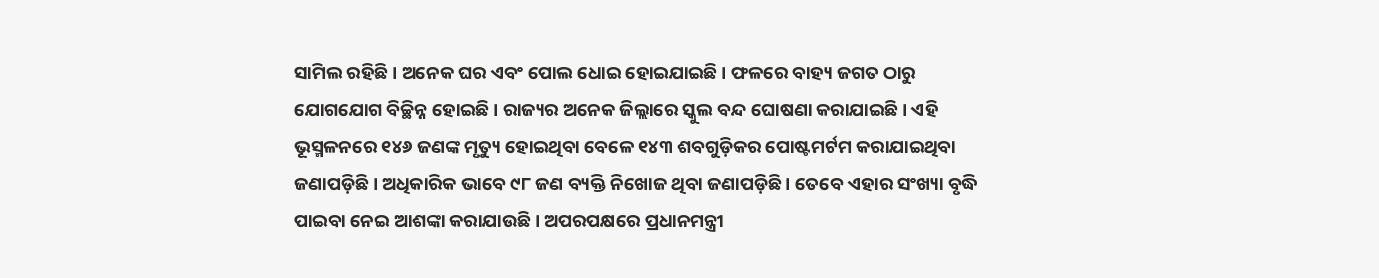ସାମିଲ ରହିଛି । ଅନେକ ଘର ଏବଂ ପୋଲ ଧୋଇ ହୋଇଯାଇଛି । ଫଳରେ ବାହ୍ୟ ଜଗତ ଠାରୁ ଯୋଗଯୋଗ ବିଚ୍ଛିନ୍ନ ହୋଇଛି । ରାଜ୍ୟର ଅନେକ ଜିଲ୍ଲାରେ ସ୍କୁଲ ବନ୍ଦ ଘୋଷଣା କରାଯାଇଛି । ଏହି ଭୂସ୍ମଳନରେ ୧୪୬ ଜଣଙ୍କ ମୃତ୍ୟୁ ହୋଇଥିବା ବେଳେ ୧୪୩ ଶବଗୁଡ଼ିକର ପୋଷ୍ଟମର୍ଟମ କରାଯାଇଥିବା ଜଣାପଡ଼ିଛି । ଅଧିକାରିକ ଭାବେ ୯୮ ଜଣ ବ୍ୟକ୍ତି ନିଖୋଜ ଥିବା ଜଣାପଡ଼ିଛି । ତେବେ ଏହାର ସଂଖ୍ୟା ବୃଦ୍ଧି ପାଇବା ନେଇ ଆଶଙ୍କା କରାଯାଉଛି । ଅପରପକ୍ଷରେ ପ୍ରଧାନମନ୍ତ୍ରୀ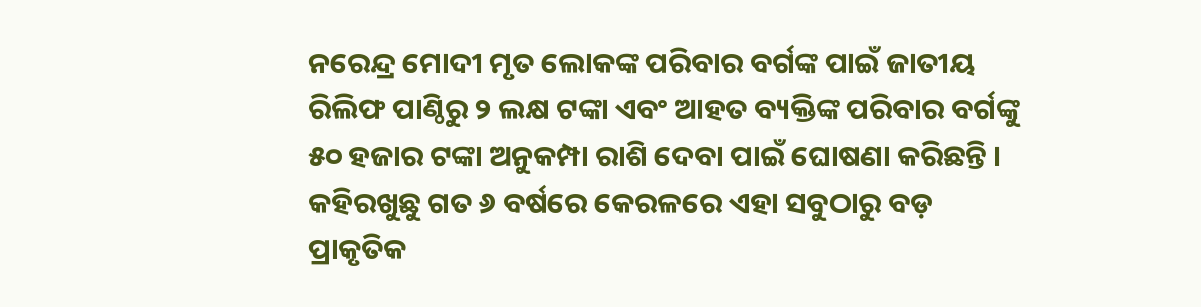ନରେନ୍ଦ୍ର ମୋଦୀ ମୃତ ଲୋକଙ୍କ ପରିବାର ବର୍ଗଙ୍କ ପାଇଁ ଜାତୀୟ ରିଲିଫ ପାଣ୍ଠିରୁ ୨ ଲକ୍ଷ ଟଙ୍କା ଏବଂ ଆହତ ବ୍ୟକ୍ତିଙ୍କ ପରିବାର ବର୍ଗଙ୍କୁ ୫୦ ହଜାର ଟଙ୍କା ଅନୁକମ୍ପା ରାଶି ଦେବା ପାଇଁ ଘୋଷଣା କରିଛନ୍ତି । କହିରଖୁଛୁ ଗତ ୬ ବର୍ଷରେ କେରଳରେ ଏହା ସବୁଠାରୁ ବଡ଼ ପ୍ରାକୃତିକ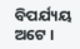ବିପର୍ଯ୍ୟୟ ଅଟେ ।